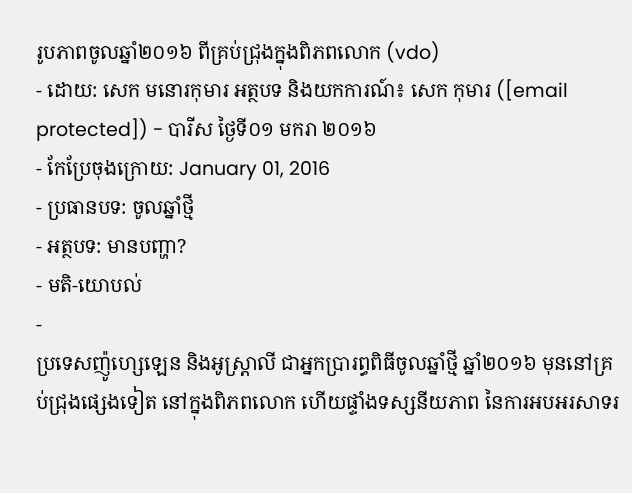រូបភាពចូលឆ្នាំ២០១៦ ពីគ្រប់ជ្រុងក្នុងពិភពលោក (vdo)
- ដោយ: សេក មនោរកុមារ អត្ថបទ និងយកការណ៍៖ សេក កុមារ ([email protected]) - បារីស ថ្ងៃទី០១ មករា ២០១៦
- កែប្រែចុងក្រោយ: January 01, 2016
- ប្រធានបទ: ចូលឆ្នាំថ្មី
- អត្ថបទ: មានបញ្ហា?
- មតិ-យោបល់
-
ប្រទេសញ៉ូហ្សេឡេន និងអូស្ត្រាលី ជាអ្នកប្រារព្ធពិធីចូលឆ្នាំថ្មី ឆ្នាំ២០១៦ មុននៅគ្រប់ជ្រុងផ្សេងទៀត នៅក្នុងពិភពលោក ហើយផ្ទាំងទស្សនីយភាព នៃការអបអរសាទរ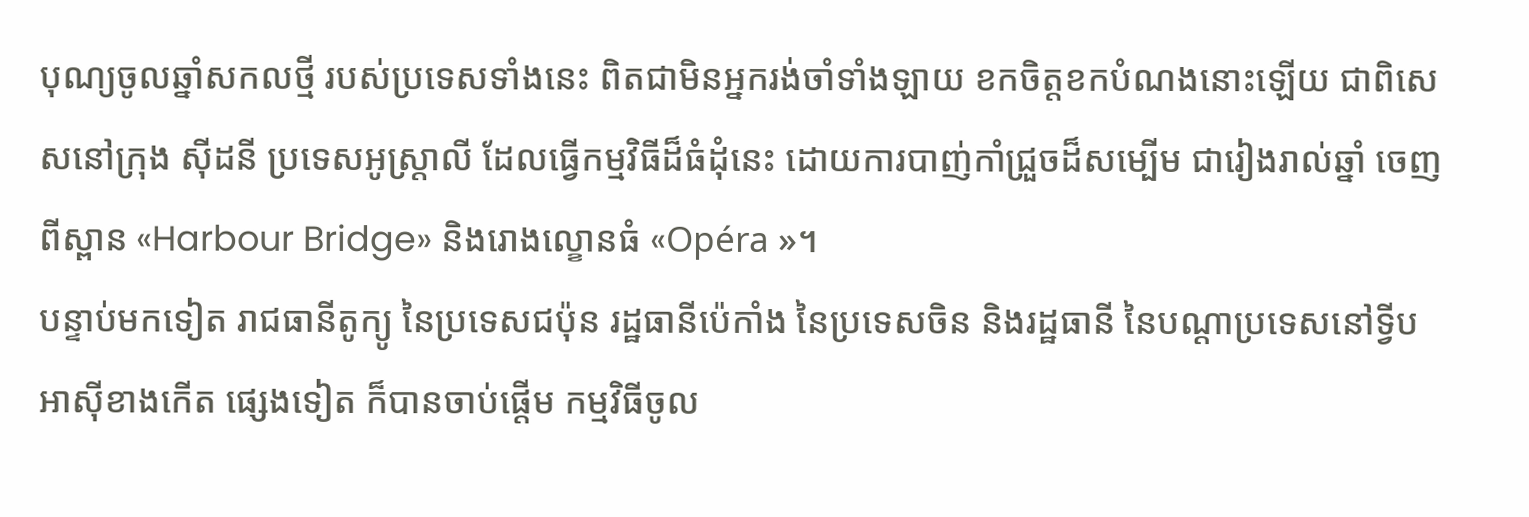បុណ្យចូលឆ្នាំសកលថ្មី របស់ប្រទេសទាំងនេះ ពិតជាមិនអ្នករង់ចាំទាំងឡាយ ខកចិត្តខកបំណងនោះឡើយ ជាពិសេសនៅក្រុង ស៊ីដនី ប្រទេសអូស្ត្រាលី ដែលធ្វើកម្មវិធីដ៏ធំដុំនេះ ដោយការបាញ់កាំជ្រួចដ៏សម្បើម ជារៀងរាល់ឆ្នាំ ចេញពីស្ពាន «Harbour Bridge» និងរោងល្ខោនធំ «Opéra »។
បន្ទាប់មកទៀត រាជធានីតូក្យូ នៃប្រទេសជប៉ុន រដ្ឋធានីប៉េកាំង នៃប្រទេសចិន និងរដ្ឋធានី នៃបណ្ដាប្រទេសនៅទ្វីបអាស៊ីខាងកើត ផ្សេងទៀត ក៏បានចាប់ផ្ដើម កម្មវិធីចូល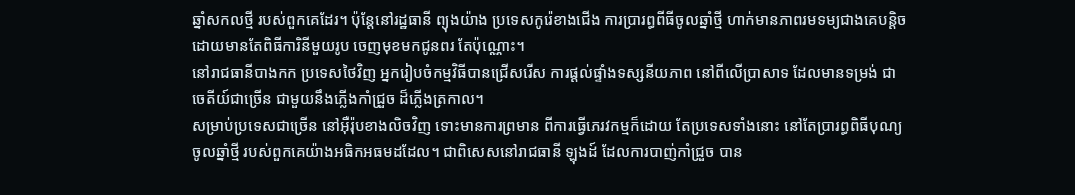ឆ្នាំសកលថ្មី របស់ពួកគេដែរ។ ប៉ុន្តែនៅរដ្ឋធានី ព្យុងយ៉ាង ប្រទេសកូរ៉េខាងជើង ការប្រារព្ធពីធីចូលឆ្នាំថ្មី ហាក់មានភាពរមទម្យជាងគេបន្តិច ដោយមានតែពិធីការិនីមួយរូប ចេញមុខមកជូនពរ តែប៉ុណ្ណោះ។
នៅរាជធានីបាងកក ប្រទេសថៃវិញ អ្នករៀបចំកម្មវិធីបានជ្រើសរើស ការផ្ដល់ផ្ទាំងទស្សនីយភាព នៅពីលើប្រាសាទ ដែលមានទម្រង់ ជាចេតីយ៍ជាច្រើន ជាមួយនឹងភ្លើងកាំជ្រួច ដ៏ភ្លើងត្រកាល។
សម្រាប់ប្រទេសជាច្រើន នៅអ៊ឺរ៉ុបខាងលិចវិញ ទោះមានការព្រមាន ពីការធ្វើភេរវកម្មក៏ដោយ តែប្រទេសទាំងនោះ នៅតែប្រារព្ធពិធីបុណ្យចូលឆ្នាំថ្មី របស់ពួកគេយ៉ាងអធិកអធមដដែល។ ជាពិសេសនៅរាជធានី ឡុងដ៍ ដែលការបាញ់កាំជ្រួច បាន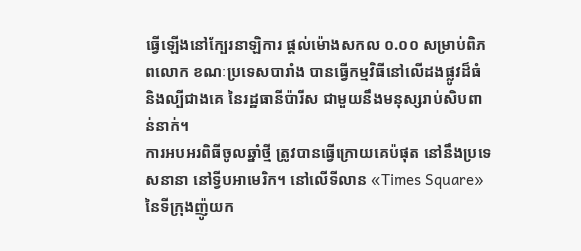ធ្វើឡើងនៅក្បែរនាឡិការ ផ្ដល់ម៉ោងសកល ០.០០ សម្រាប់ពិភពលោក ខណៈប្រទេសបារាំង បានធ្វើកម្មវិធីនៅលើដងផ្លូវដ៏ធំ និងល្បីជាងគេ នៃរដ្ឋធានីប៉ារីស ជាមួយនឹងមនុស្សរាប់សិបពាន់នាក់។
ការអបអរពិធីចូលឆ្នាំថ្មី ត្រូវបានធ្វើក្រោយគេប៉ផុត នៅនឹងប្រទេសនានា នៅទ្វីបអាមេរិក។ នៅលើទីលាន «Times Square» នៃទីក្រុងញ៉ូយក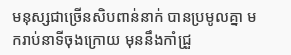មនុស្សជាច្រើនសិបពាន់នាក់ បានប្រមូលគ្នា មករាប់នាទីចុងក្រោយ មុននឹងកាំជ្រួ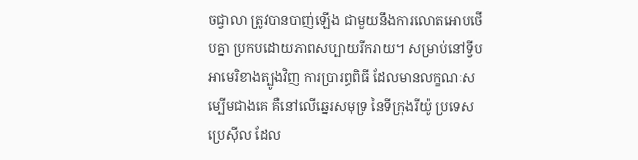ចជ្វាលា ត្រូវបានបាញ់ឡើង ជាមួយនឹងការលោតអោបថើបគ្នា ប្រកបដោយភាពសប្បាយរីករាយ។ សម្រាប់នៅទ្វីបអាមេរិខាងត្បូងវិញ ការប្រារព្ធពិធី ដែលមានលក្ខណៈសម្បើមជាងគេ គឺនៅលើឆ្នេរសមុទ្រ នៃទីក្រុងរីយ៉ូ ប្រទេសប្រេស៊ីល ដែល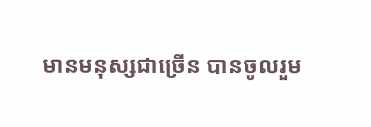មានមនុស្សជាច្រើន បានចូលរួម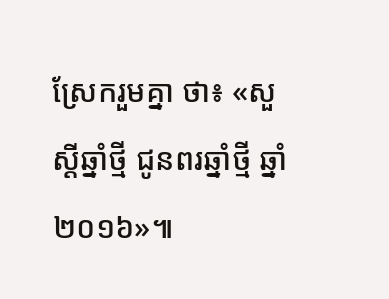ស្រែករួមគ្នា ថា៖ «សួស្ដីឆ្នាំថ្មី ជូនពរឆ្នាំថ្មី ឆ្នាំ២០១៦»៕